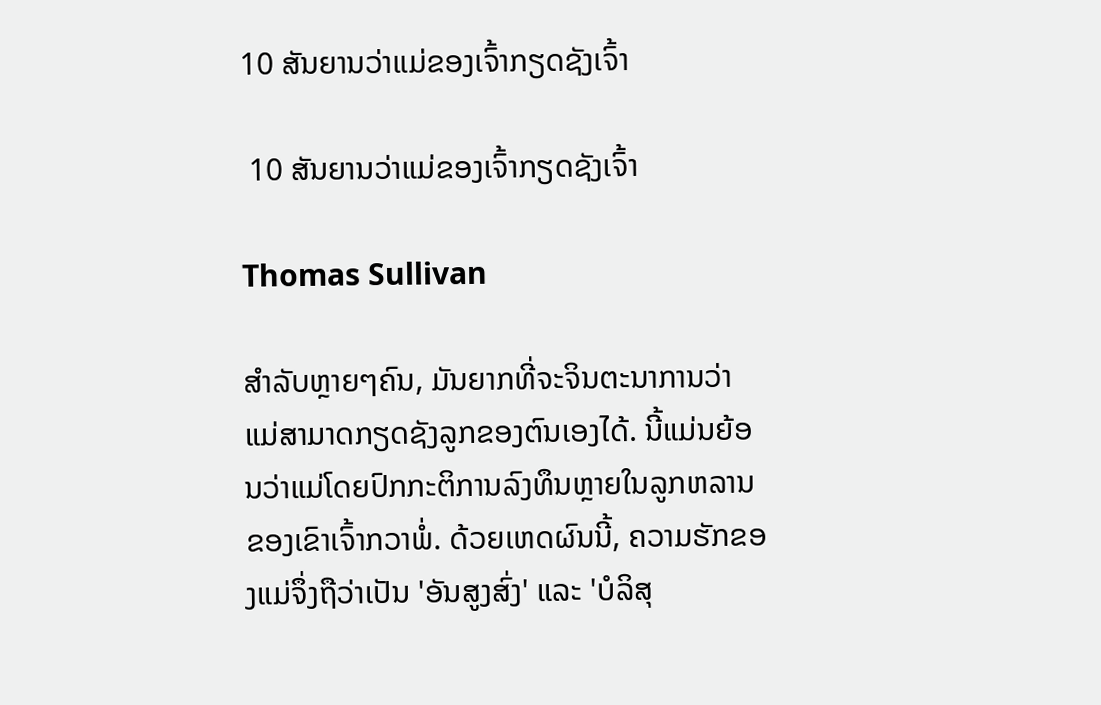10 ສັນຍານວ່າແມ່ຂອງເຈົ້າກຽດຊັງເຈົ້າ

 10 ສັນຍານວ່າແມ່ຂອງເຈົ້າກຽດຊັງເຈົ້າ

Thomas Sullivan

ສຳລັບຫຼາຍໆຄົນ, ມັນຍາກທີ່ຈະຈິນຕະນາການວ່າແມ່ສາມາດກຽດຊັງລູກຂອງຕົນເອງໄດ້. ນີ້ແມ່ນຍ້ອນວ່າແມ່ໂດຍປົກກະຕິການລົງທຶນຫຼາຍໃນລູກຫລານຂອງເຂົາເຈົ້າກວາພໍ່. ດ້ວຍເຫດຜົນນີ້, ຄວາມຮັກຂອງແມ່ຈຶ່ງຖືວ່າເປັນ 'ອັນສູງສົ່ງ' ແລະ 'ບໍລິສຸ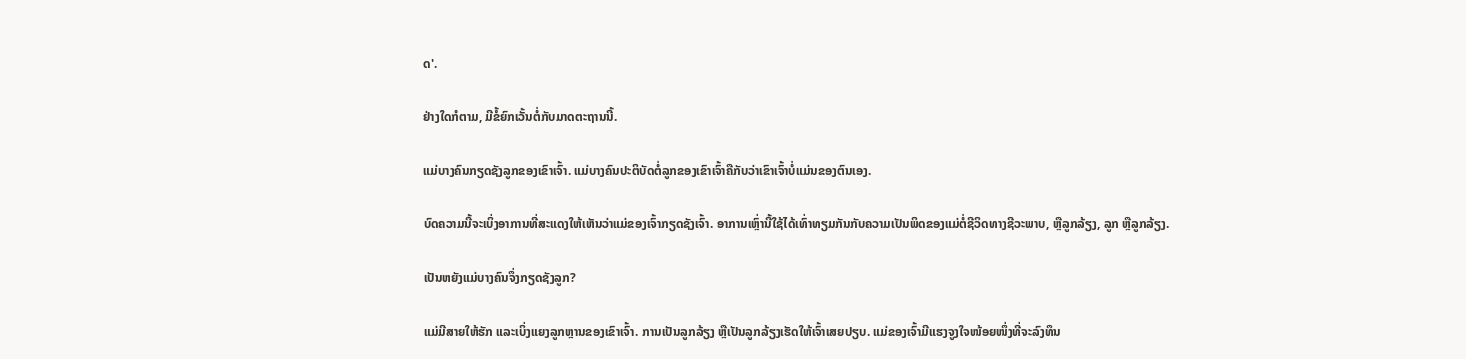ດ'.

ຢ່າງໃດກໍຕາມ, ມີຂໍ້ຍົກເວັ້ນຕໍ່ກັບມາດຕະຖານນີ້.

ແມ່ບາງຄົນກຽດຊັງລູກຂອງເຂົາເຈົ້າ. ແມ່ບາງຄົນປະຕິບັດຕໍ່ລູກຂອງເຂົາເຈົ້າຄືກັບວ່າເຂົາເຈົ້າບໍ່ແມ່ນຂອງຕົນເອງ.

ບົດຄວາມນີ້ຈະເບິ່ງອາການທີ່ສະແດງໃຫ້ເຫັນວ່າແມ່ຂອງເຈົ້າກຽດຊັງເຈົ້າ. ອາການເຫຼົ່ານີ້ໃຊ້ໄດ້ເທົ່າທຽມກັນກັບຄວາມເປັນພິດຂອງແມ່ຕໍ່ຊີວິດທາງຊີວະພາບ, ຫຼືລູກລ້ຽງ, ລູກ ຫຼືລູກລ້ຽງ.

ເປັນຫຍັງແມ່ບາງຄົນຈຶ່ງກຽດຊັງລູກ?

ແມ່ມີສາຍໃຫ້ຮັກ ແລະເບິ່ງແຍງລູກຫຼານຂອງເຂົາເຈົ້າ. ການເປັນລູກລ້ຽງ ຫຼືເປັນລູກລ້ຽງເຮັດໃຫ້ເຈົ້າເສຍປຽບ. ແມ່ຂອງເຈົ້າມີແຮງຈູງໃຈໜ້ອຍໜຶ່ງທີ່ຈະລົງທຶນ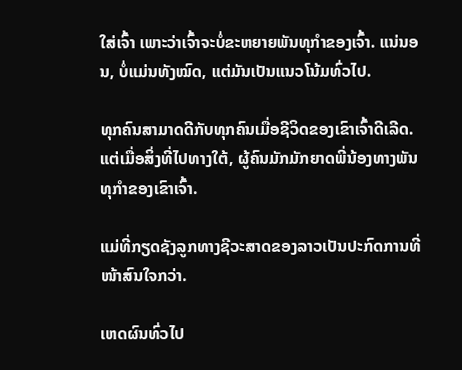ໃສ່ເຈົ້າ ເພາະວ່າເຈົ້າຈະບໍ່ຂະຫຍາຍພັນທຸກໍາຂອງເຈົ້າ. ແນ່ນອນ, ບໍ່ແມ່ນທັງໝົດ, ແຕ່ມັນເປັນແນວໂນ້ມທົ່ວໄປ.

ທຸກຄົນສາມາດດີກັບທຸກຄົນເມື່ອຊີວິດຂອງເຂົາເຈົ້າດີເລີດ. ແຕ່ເມື່ອສິ່ງທີ່ໄປທາງໃຕ້, ຜູ້ຄົນມັກມັກຍາດພີ່ນ້ອງທາງພັນທຸກໍາຂອງເຂົາເຈົ້າ.

ແມ່ທີ່ກຽດຊັງລູກທາງຊີວະສາດຂອງລາວເປັນປະກົດການທີ່ໜ້າສົນໃຈກວ່າ.

ເຫດຜົນທົ່ວໄປ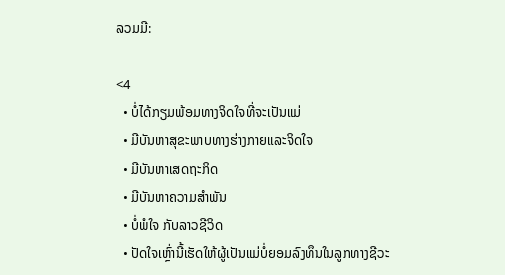ລວມມີ:

<4
  • ບໍ່ໄດ້ກຽມພ້ອມທາງຈິດໃຈທີ່ຈະເປັນແມ່
  • ມີບັນຫາສຸຂະພາບທາງຮ່າງກາຍແລະຈິດໃຈ
  • ມີບັນຫາເສດຖະກິດ
  • ມີບັນຫາຄວາມສໍາພັນ
  • ບໍ່ພໍໃຈ ກັບລາວຊີວິດ
  • ປັດໃຈເຫຼົ່ານີ້ເຮັດໃຫ້ຜູ້ເປັນແມ່ບໍ່ຍອມລົງທຶນໃນລູກທາງຊີວະ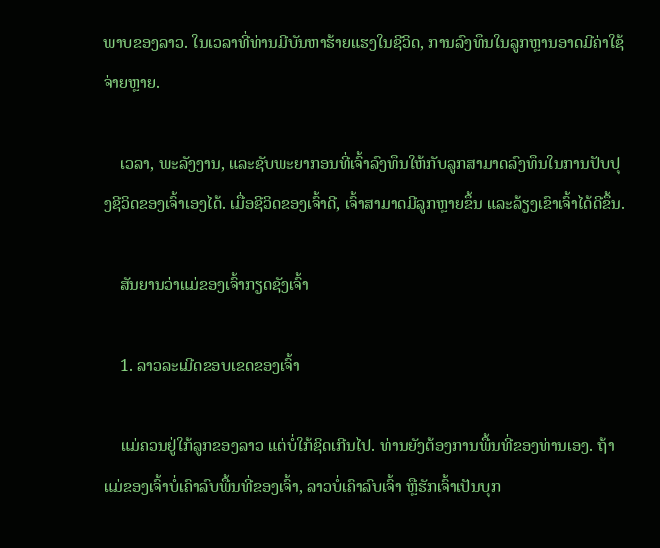ພາບຂອງລາວ. ໃນເວລາທີ່ທ່ານມີບັນຫາຮ້າຍແຮງໃນຊີວິດ, ການລົງທຶນໃນລູກຫຼານອາດມີຄ່າໃຊ້ຈ່າຍຫຼາຍ.

    ເວລາ, ພະລັງງານ, ແລະຊັບພະຍາກອນທີ່ເຈົ້າລົງທຶນໃຫ້ກັບລູກສາມາດລົງທຶນໃນການປັບປຸງຊີວິດຂອງເຈົ້າເອງໄດ້. ເມື່ອຊີວິດຂອງເຈົ້າດີ, ເຈົ້າສາມາດມີລູກຫຼາຍຂຶ້ນ ແລະລ້ຽງເຂົາເຈົ້າໄດ້ດີຂຶ້ນ.

    ສັນຍານວ່າແມ່ຂອງເຈົ້າກຽດຊັງເຈົ້າ

    1. ລາວລະເມີດຂອບເຂດຂອງເຈົ້າ

    ແມ່ຄວນຢູ່ໃກ້ລູກຂອງລາວ ແຕ່ບໍ່ໃກ້ຊິດເກີນໄປ. ທ່ານຍັງຕ້ອງການພື້ນທີ່ຂອງທ່ານເອງ. ຖ້າແມ່ຂອງເຈົ້າບໍ່ເຄົາລົບພື້ນທີ່ຂອງເຈົ້າ, ລາວບໍ່ເຄົາລົບເຈົ້າ ຫຼືຮັກເຈົ້າເປັນບຸກ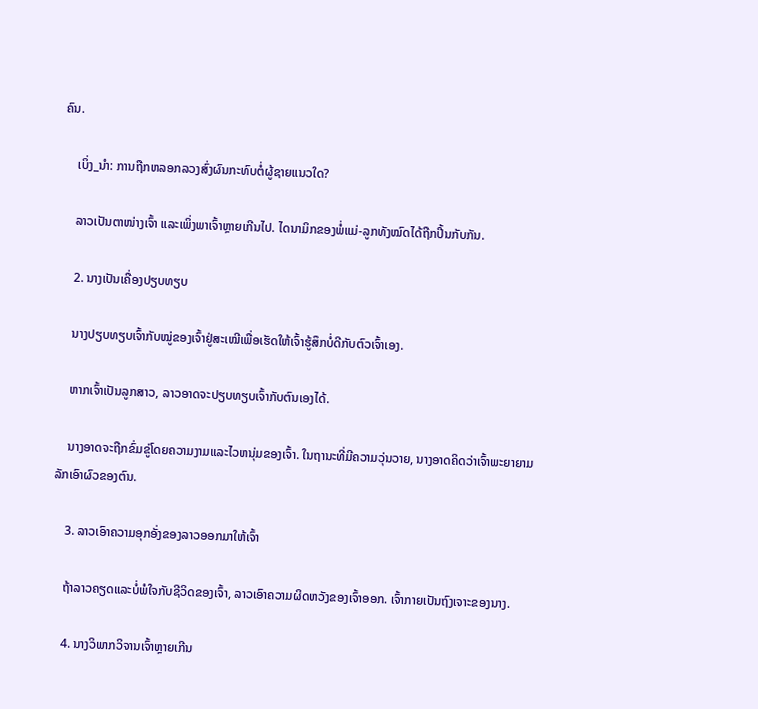ຄົນ.

    ເບິ່ງ_ນຳ: ການຖືກຫລອກລວງສົ່ງຜົນກະທົບຕໍ່ຜູ້ຊາຍແນວໃດ?

    ລາວເປັນຕາໜ່າງເຈົ້າ ແລະເພິ່ງພາເຈົ້າຫຼາຍເກີນໄປ. ໄດນາມິກຂອງພໍ່ແມ່-ລູກທັງໝົດໄດ້ຖືກປີ້ນກັບກັນ.

    2. ນາງເປັນເຄື່ອງປຽບທຽບ

    ນາງປຽບທຽບເຈົ້າກັບໝູ່ຂອງເຈົ້າຢູ່ສະເໝີເພື່ອເຮັດໃຫ້ເຈົ້າຮູ້ສຶກບໍ່ດີກັບຕົວເຈົ້າເອງ.

    ຫາກເຈົ້າເປັນລູກສາວ, ລາວອາດຈະປຽບທຽບເຈົ້າກັບຕົນເອງໄດ້.

    ນາງອາດຈະຖືກຂົ່ມຂູ່ໂດຍຄວາມງາມແລະໄວຫນຸ່ມຂອງເຈົ້າ. ໃນຖານະທີ່ມີຄວາມວຸ່ນວາຍ, ນາງອາດຄິດວ່າເຈົ້າພະຍາຍາມລັກເອົາຜົວຂອງຕົນ.

    3. ລາວເອົາຄວາມອຸກອັ່ງຂອງລາວອອກມາໃຫ້ເຈົ້າ

    ຖ້າລາວຄຽດແລະບໍ່ພໍໃຈກັບຊີວິດຂອງເຈົ້າ, ລາວເອົາຄວາມຜິດຫວັງຂອງເຈົ້າອອກ. ເຈົ້າກາຍເປັນຖົງເຈາະຂອງນາງ.

    4. ນາງວິພາກວິຈານເຈົ້າຫຼາຍເກີນ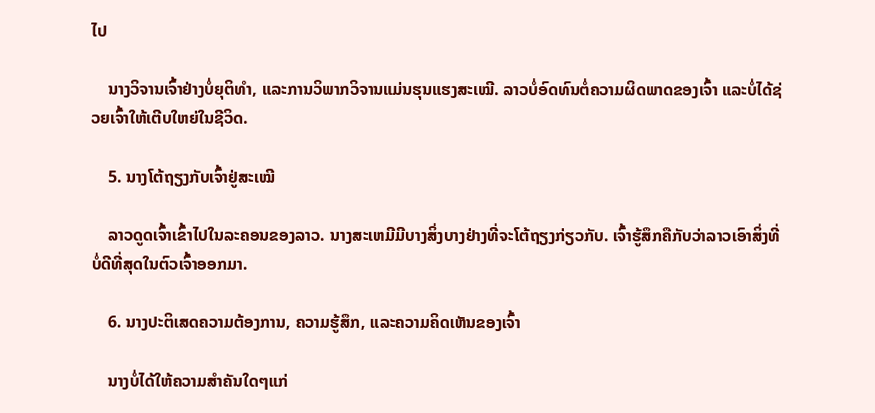ໄປ

    ນາງວິຈານເຈົ້າຢ່າງບໍ່ຍຸຕິທຳ, ແລະການວິພາກວິຈານແມ່ນຮຸນແຮງສະເໝີ. ລາວບໍ່ອົດທົນຕໍ່ຄວາມຜິດພາດຂອງເຈົ້າ ແລະບໍ່ໄດ້ຊ່ວຍເຈົ້າໃຫ້ເຕີບໃຫຍ່ໃນຊີວິດ.

    5. ນາງໂຕ້ຖຽງກັບເຈົ້າຢູ່ສະເໝີ

    ລາວດູດເຈົ້າເຂົ້າໄປໃນລະຄອນຂອງລາວ. ນາງສະເຫມີມີບາງສິ່ງບາງຢ່າງທີ່ຈະໂຕ້ຖຽງກ່ຽວກັບ. ເຈົ້າຮູ້ສຶກຄືກັບວ່າລາວເອົາສິ່ງທີ່ບໍ່ດີທີ່ສຸດໃນຕົວເຈົ້າອອກມາ.

    6. ນາງປະຕິເສດຄວາມຕ້ອງການ, ຄວາມຮູ້ສຶກ, ແລະຄວາມຄິດເຫັນຂອງເຈົ້າ

    ນາງບໍ່ໄດ້ໃຫ້ຄວາມສໍາຄັນໃດໆແກ່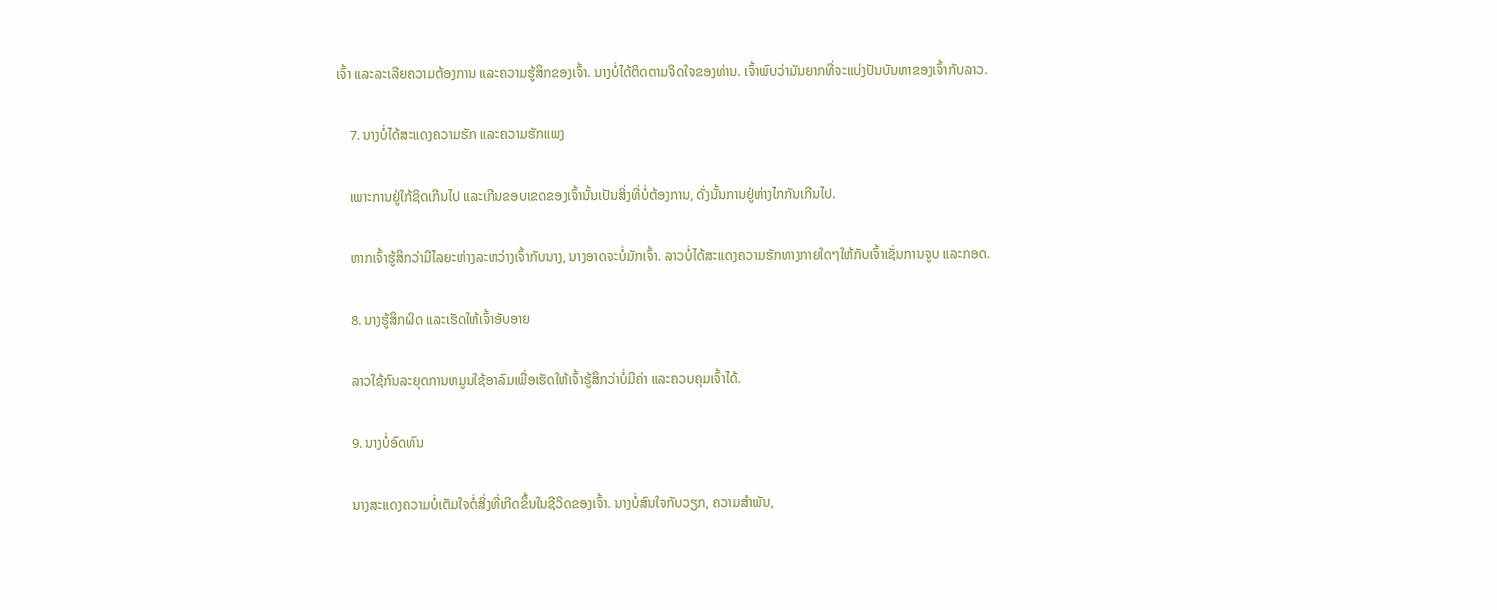ເຈົ້າ ແລະລະເລີຍຄວາມຕ້ອງການ ແລະຄວາມຮູ້ສຶກຂອງເຈົ້າ. ນາງບໍ່ໄດ້ຕິດຕາມຈິດໃຈຂອງທ່ານ. ເຈົ້າພົບວ່າມັນຍາກທີ່ຈະແບ່ງປັນບັນຫາຂອງເຈົ້າກັບລາວ.

    7. ນາງບໍ່ໄດ້ສະແດງຄວາມຮັກ ແລະຄວາມຮັກແພງ

    ເພາະການຢູ່ໃກ້ຊິດເກີນໄປ ແລະເກີນຂອບເຂດຂອງເຈົ້ານັ້ນເປັນສິ່ງທີ່ບໍ່ຕ້ອງການ, ດັ່ງນັ້ນການຢູ່ຫ່າງໄກກັນເກີນໄປ.

    ຫາກເຈົ້າຮູ້ສຶກວ່າມີໄລຍະຫ່າງລະຫວ່າງເຈົ້າກັບນາງ, ນາງອາດຈະບໍ່ມັກເຈົ້າ. ລາວບໍ່ໄດ້ສະແດງຄວາມຮັກທາງກາຍໃດໆໃຫ້ກັບເຈົ້າເຊັ່ນການຈູບ ແລະກອດ.

    8. ນາງຮູ້ສຶກຜິດ ແລະເຮັດໃຫ້ເຈົ້າອັບອາຍ

    ລາວໃຊ້ກົນລະຍຸດການຫມູນໃຊ້ອາລົມເພື່ອເຮັດໃຫ້ເຈົ້າຮູ້ສຶກວ່າບໍ່ມີຄ່າ ແລະຄວບຄຸມເຈົ້າໄດ້.

    9. ນາງບໍ່ອົດທົນ

    ນາງສະແດງຄວາມບໍ່ເຕັມໃຈຕໍ່ສິ່ງທີ່ເກີດຂຶ້ນໃນຊີວິດຂອງເຈົ້າ. ນາງບໍ່ສົນໃຈກັບວຽກ, ຄວາມສຳພັນ,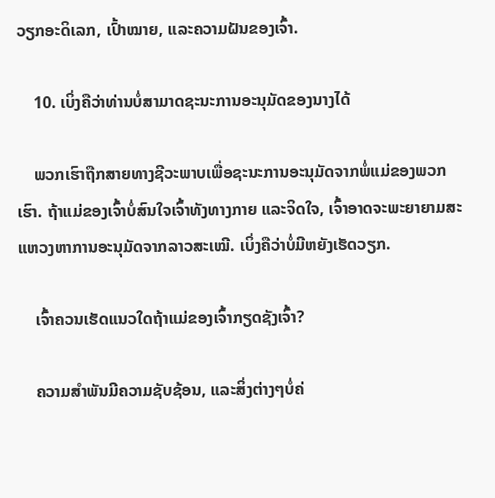ວຽກອະດິເລກ, ເປົ້າໝາຍ, ແລະຄວາມຝັນຂອງເຈົ້າ.

    10. ເບິ່ງຄືວ່າທ່ານບໍ່ສາມາດຊະນະການອະນຸມັດຂອງນາງໄດ້

    ພວກເຮົາຖືກສາຍທາງຊີວະພາບເພື່ອຊະນະການອະນຸມັດຈາກພໍ່ແມ່ຂອງພວກເຮົາ. ຖ້າແມ່ຂອງເຈົ້າບໍ່ສົນໃຈເຈົ້າທັງທາງກາຍ ແລະຈິດໃຈ, ເຈົ້າອາດຈະພະຍາຍາມສະແຫວງຫາການອະນຸມັດຈາກລາວສະເໝີ. ເບິ່ງຄືວ່າບໍ່ມີຫຍັງເຮັດວຽກ.

    ເຈົ້າຄວນເຮັດແນວໃດຖ້າແມ່ຂອງເຈົ້າກຽດຊັງເຈົ້າ?

    ຄວາມສຳພັນມີຄວາມຊັບຊ້ອນ, ແລະສິ່ງຕ່າງໆບໍ່ຄ່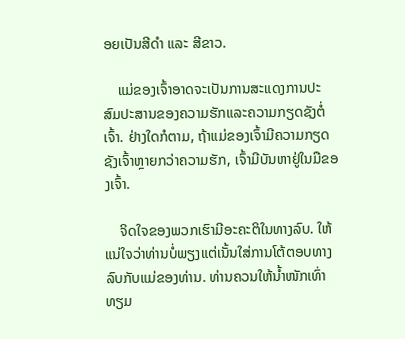ອຍເປັນສີດຳ ແລະ ສີຂາວ.

    ແມ່ຂອງເຈົ້າອາດຈະເປັນການສະແດງການປະສົມປະສານຂອງຄວາມຮັກແລະຄວາມກຽດຊັງຕໍ່ເຈົ້າ. ຢ່າງໃດກໍຕາມ, ຖ້າແມ່ຂອງເຈົ້າມີຄວາມກຽດຊັງເຈົ້າຫຼາຍກວ່າຄວາມຮັກ, ເຈົ້າມີບັນຫາຢູ່ໃນມືຂອງເຈົ້າ.

    ຈິດໃຈຂອງພວກເຮົາມີອະຄະຕິໃນທາງລົບ. ໃຫ້ແນ່ໃຈວ່າທ່ານບໍ່ພຽງແຕ່ເນັ້ນໃສ່ການໂຕ້ຕອບທາງລົບກັບແມ່ຂອງທ່ານ. ທ່ານຄວນໃຫ້ນໍ້າໜັກເທົ່າທຽມ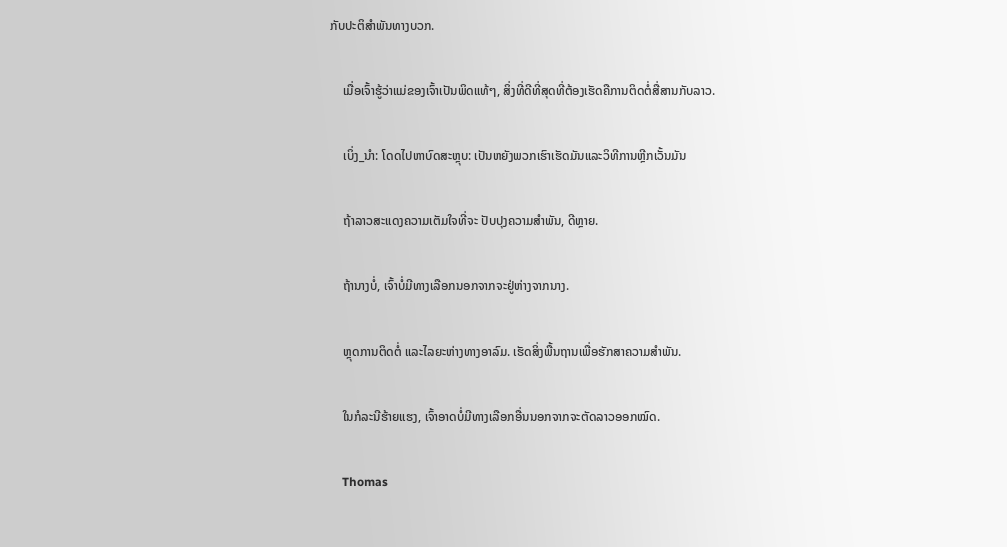ກັບປະຕິສໍາພັນທາງບວກ.

    ເມື່ອເຈົ້າຮູ້ວ່າແມ່ຂອງເຈົ້າເປັນພິດແທ້ໆ, ສິ່ງທີ່ດີທີ່ສຸດທີ່ຕ້ອງເຮັດຄືການຕິດຕໍ່ສື່ສານກັບລາວ.

    ເບິ່ງ_ນຳ: ໂດດໄປຫາບົດສະຫຼຸບ: ເປັນຫຍັງພວກເຮົາເຮັດມັນແລະວິທີການຫຼີກເວັ້ນມັນ

    ຖ້າລາວສະແດງຄວາມເຕັມໃຈທີ່ຈະ ປັບປຸງຄວາມສໍາພັນ, ດີຫຼາຍ.

    ຖ້ານາງບໍ່, ເຈົ້າບໍ່ມີທາງເລືອກນອກຈາກຈະຢູ່ຫ່າງຈາກນາງ.

    ຫຼຸດການຕິດຕໍ່ ແລະໄລຍະຫ່າງທາງອາລົມ. ເຮັດສິ່ງພື້ນຖານເພື່ອຮັກສາຄວາມສຳພັນ.

    ໃນກໍລະນີຮ້າຍແຮງ, ເຈົ້າອາດບໍ່ມີທາງເລືອກອື່ນນອກຈາກຈະຕັດລາວອອກໝົດ.

    Thomas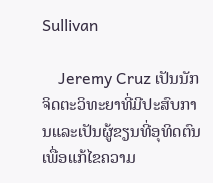Sullivan

    Jeremy Cruz ເປັນນັກຈິດຕະວິທະຍາທີ່ມີປະສົບການແລະເປັນຜູ້ຂຽນທີ່ອຸທິດຕົນເພື່ອແກ້ໄຂຄວາມ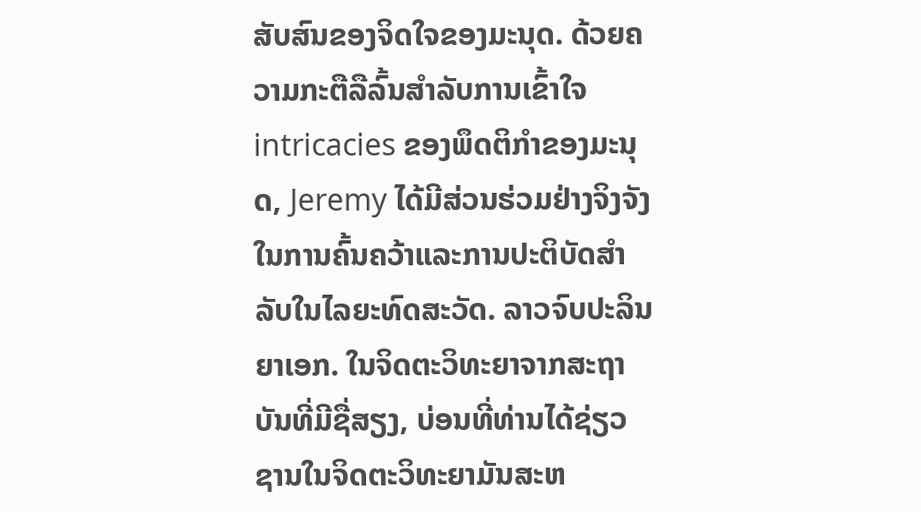ສັບສົນຂອງຈິດໃຈຂອງມະນຸດ. ດ້ວຍຄວາມກະຕືລືລົ້ນສໍາລັບການເຂົ້າໃຈ intricacies ຂອງພຶດຕິກໍາຂອງມະນຸດ, Jeremy ໄດ້ມີສ່ວນຮ່ວມຢ່າງຈິງຈັງໃນການຄົ້ນຄວ້າແລະການປະຕິບັດສໍາລັບໃນໄລຍະທົດສະວັດ. ລາວຈົບປະລິນຍາເອກ. ໃນຈິດຕະວິທະຍາຈາກສະຖາບັນທີ່ມີຊື່ສຽງ, ບ່ອນທີ່ທ່ານໄດ້ຊ່ຽວຊານໃນຈິດຕະວິທະຍາມັນສະຫ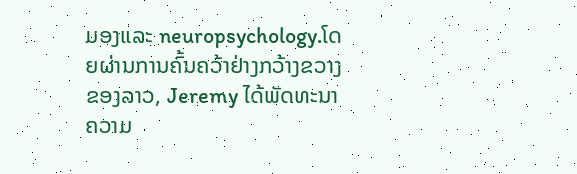ມອງແລະ neuropsychology.ໂດຍຜ່ານການຄົ້ນຄວ້າຢ່າງກວ້າງຂວາງຂອງລາວ, Jeremy ໄດ້ພັດທະນາຄວາມ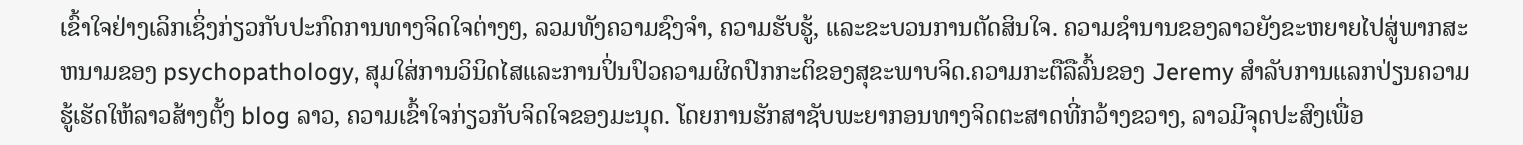ເຂົ້າໃຈຢ່າງເລິກເຊິ່ງກ່ຽວກັບປະກົດການທາງຈິດໃຈຕ່າງໆ, ລວມທັງຄວາມຊົງຈໍາ, ຄວາມຮັບຮູ້, ແລະຂະບວນການຕັດສິນໃຈ. ຄວາມຊໍານານຂອງລາວຍັງຂະຫຍາຍໄປສູ່ພາກສະຫນາມຂອງ psychopathology, ສຸມໃສ່ການວິນິດໄສແລະການປິ່ນປົວຄວາມຜິດປົກກະຕິຂອງສຸຂະພາບຈິດ.ຄວາມກະຕືລືລົ້ນຂອງ Jeremy ສໍາລັບການແລກປ່ຽນຄວາມຮູ້ເຮັດໃຫ້ລາວສ້າງຕັ້ງ blog ລາວ, ຄວາມເຂົ້າໃຈກ່ຽວກັບຈິດໃຈຂອງມະນຸດ. ໂດຍການຮັກສາຊັບພະຍາກອນທາງຈິດຕະສາດທີ່ກວ້າງຂວາງ, ລາວມີຈຸດປະສົງເພື່ອ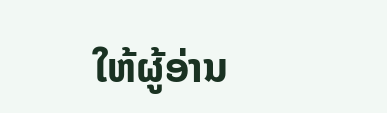ໃຫ້ຜູ້ອ່ານ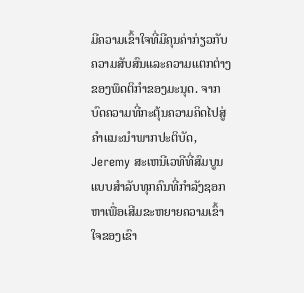ມີຄວາມເຂົ້າໃຈທີ່ມີຄຸນຄ່າກ່ຽວກັບຄວາມສັບສົນແລະຄວາມແຕກຕ່າງຂອງພຶດຕິກໍາຂອງມະນຸດ. ຈາກບົດຄວາມທີ່ກະຕຸ້ນຄວາມຄິດໄປສູ່ຄໍາແນະນໍາພາກປະຕິບັດ, Jeremy ສະເຫນີເວທີທີ່ສົມບູນແບບສໍາລັບທຸກຄົນທີ່ກໍາລັງຊອກຫາເພື່ອເສີມຂະຫຍາຍຄວາມເຂົ້າໃຈຂອງເຂົາ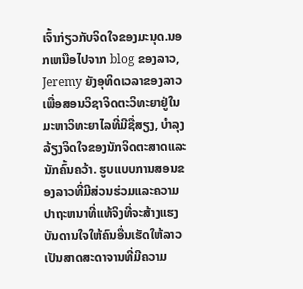ເຈົ້າກ່ຽວກັບຈິດໃຈຂອງມະນຸດ.ນອກເຫນືອໄປຈາກ blog ຂອງລາວ, Jeremy ຍັງອຸທິດເວລາຂອງລາວເພື່ອສອນວິຊາຈິດຕະວິທະຍາຢູ່ໃນມະຫາວິທະຍາໄລທີ່ມີຊື່ສຽງ, ບໍາລຸງລ້ຽງຈິດໃຈຂອງນັກຈິດຕະສາດແລະນັກຄົ້ນຄວ້າ. ຮູບແບບການສອນຂອງລາວທີ່ມີສ່ວນຮ່ວມແລະຄວາມປາຖະຫນາທີ່ແທ້ຈິງທີ່ຈະສ້າງແຮງບັນດານໃຈໃຫ້ຄົນອື່ນເຮັດໃຫ້ລາວເປັນສາດສະດາຈານທີ່ມີຄວາມ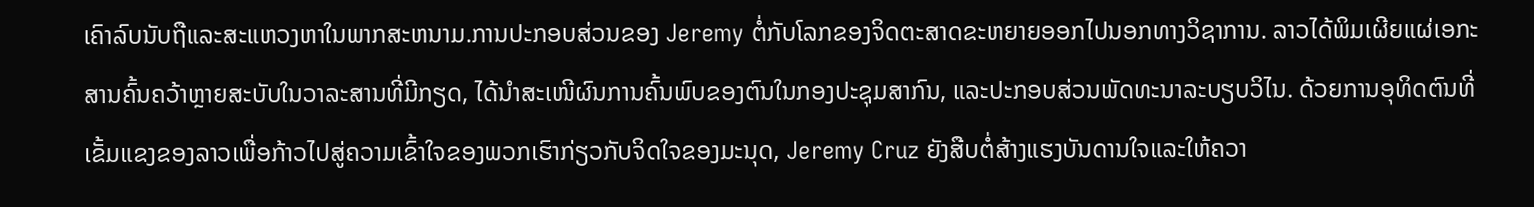ເຄົາລົບນັບຖືແລະສະແຫວງຫາໃນພາກສະຫນາມ.ການປະກອບສ່ວນຂອງ Jeremy ຕໍ່ກັບໂລກຂອງຈິດຕະສາດຂະຫຍາຍອອກໄປນອກທາງວິຊາການ. ລາວໄດ້ພິມເຜີຍແຜ່ເອກະສານຄົ້ນຄວ້າຫຼາຍສະບັບໃນວາລະສານທີ່ມີກຽດ, ໄດ້ນຳສະເໜີຜົນການຄົ້ນພົບຂອງຕົນໃນກອງປະຊຸມສາກົນ, ແລະປະກອບສ່ວນພັດທະນາລະບຽບວິໄນ. ດ້ວຍການອຸທິດຕົນທີ່ເຂັ້ມແຂງຂອງລາວເພື່ອກ້າວໄປສູ່ຄວາມເຂົ້າໃຈຂອງພວກເຮົາກ່ຽວກັບຈິດໃຈຂອງມະນຸດ, Jeremy Cruz ຍັງສືບຕໍ່ສ້າງແຮງບັນດານໃຈແລະໃຫ້ຄວາ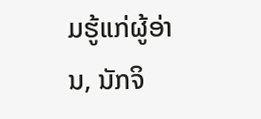ມຮູ້ແກ່ຜູ້ອ່ານ, ນັກຈິ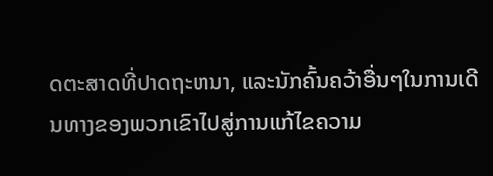ດຕະສາດທີ່ປາດຖະຫນາ, ແລະນັກຄົ້ນຄວ້າອື່ນໆໃນການເດີນທາງຂອງພວກເຂົາໄປສູ່ການແກ້ໄຂຄວາມ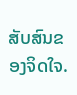ສັບສົນຂອງຈິດໃຈ.